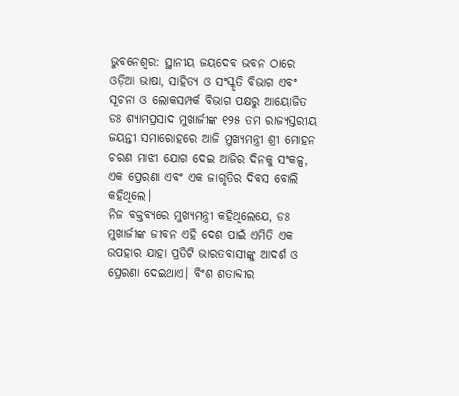ଭୁବନେଶ୍ବର: ସ୍ଥାନୀୟ ଜୟଦେବ ଭବନ ଠାରେ ଓଡ଼ିଆ ଭାଷା, ସାହିତ୍ୟ ଓ ସଂସ୍କୃତି ବିଭାଗ ଏବଂ ସୂଚନା ଓ ଲୋକସମ୍ପର୍କ ବିଭାଗ ପକ୍ଷରୁ ଆୟୋଜିତ ଡଃ ଶ୍ୟାମପ୍ରସାଦ ମୁଖାର୍ଜୀଙ୍କ ୧୨୫ ତମ ରାଜ୍ୟସ୍ତରୀୟ ଜୟନ୍ତୀ ସମାରୋହରେ ଆଜି ମୁଖ୍ୟମନ୍ତ୍ରୀ ଶ୍ରୀ ମୋହନ ଚରଣ ମାଝୀ ଯୋଗ ଦେଇ ଆଜିର ଦିନକୁ ସଂକଳ୍ପ, ଏକ ପ୍ରେରଣା ଏବଂ ଏକ ଜାଗୃତିର ଦିବସ ବୋଲି କହିଥିଲେ।
ନିଜ ବକ୍ତବ୍ୟରେ ମୁଖ୍ୟମନ୍ତ୍ରୀ କହିଥିଲେଯେ, ଡଃ ମୁଖାର୍ଜୀଙ୍କ ଜୀବନ ଏହି ଦେଶ ପାଇଁ ଏମିତି ଏକ ଉପହାର ଯାହା ପ୍ରତିଟି ଭାରତବାସୀଙ୍କୁ ଆଦର୍ଶ ଓ ପ୍ରେରଣା ଦେଇଥାଏ। ବିଂଶ ଶତାବ୍ଦୀର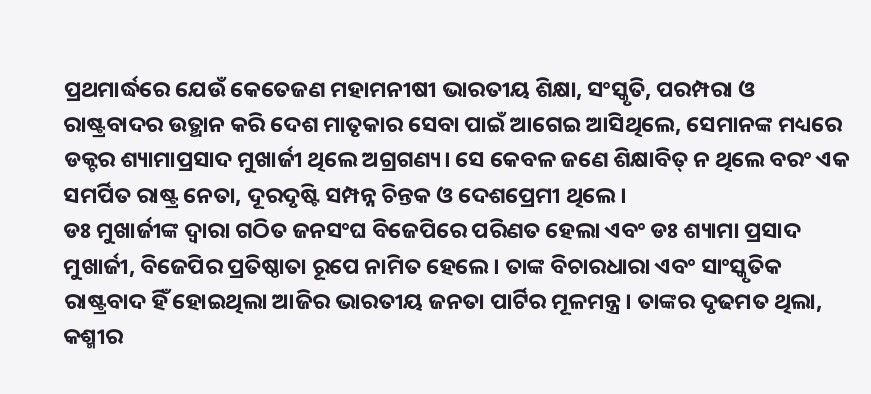ପ୍ରଥମାର୍ଦ୍ଧରେ ଯେଉଁ କେତେଜଣ ମହାମନୀଷୀ ଭାରତୀୟ ଶିକ୍ଷା, ସଂସ୍କୃତି, ପରମ୍ପରା ଓ ରାଷ୍ଟ୍ରବାଦର ଉତ୍ଥାନ କରି ଦେଶ ମାତୃକାର ସେବା ପାଇଁ ଆଗେଇ ଆସିଥିଲେ, ସେମାନଙ୍କ ମଧ୍ୟରେ ଡକ୍ଟର ଶ୍ୟାମାପ୍ରସାଦ ମୁଖାର୍ଜୀ ଥିଲେ ଅଗ୍ରଗଣ୍ୟ। ସେ କେବଳ ଜଣେ ଶିକ୍ଷାବିତ୍ ନ ଥିଲେ ବରଂ ଏକ ସମର୍ପିତ ରାଷ୍ଟ୍ର ନେତା, ଦୂରଦୃଷ୍ଟି ସମ୍ପନ୍ନ ଚିନ୍ତକ ଓ ଦେଶପ୍ରେମୀ ଥିଲେ।
ଡଃ ମୁଖାର୍ଜୀଙ୍କ ଦ୍ୱାରା ଗଠିତ ଜନସଂଘ ବିଜେପିରେ ପରିଣତ ହେଲା ଏବଂ ଡଃ ଶ୍ୟାମା ପ୍ରସାଦ ମୁଖାର୍ଜୀ, ବିଜେପିର ପ୍ରତିଷ୍ଠାତା ରୂପେ ନାମିତ ହେଲେ। ତାଙ୍କ ବିଚାରଧାରା ଏବଂ ସାଂସ୍କୃତିକ ରାଷ୍ଟ୍ରବାଦ ହିଁ ହୋଇଥିଲା ଆଜିର ଭାରତୀୟ ଜନତା ପାର୍ଟିର ମୂଳମନ୍ତ୍ର। ତାଙ୍କର ଦୃଢମତ ଥିଲା, କଶ୍ମୀର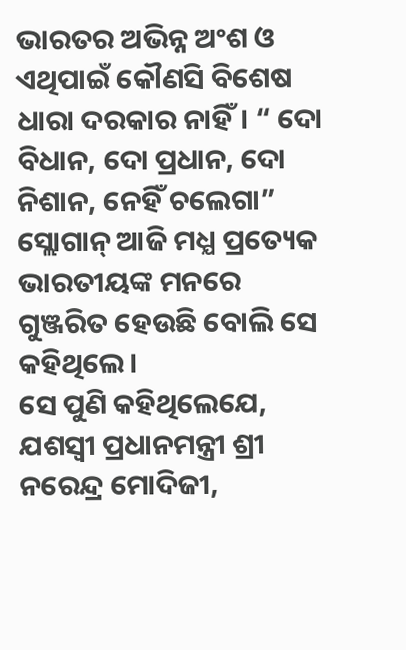ଭାରତର ଅଭିନ୍ନ ଅଂଶ ଓ ଏଥିପାଇଁ କୌଣସି ବିଶେଷ ଧାରା ଦରକାର ନାହିଁ। “ ଦୋ ବିଧାନ, ଦୋ ପ୍ରଧାନ, ଦୋ ନିଶାନ, ନେହିଁ ଚଲେଗା” ସ୍ଲୋଗାନ୍ ଆଜି ମଧ୍ଯ ପ୍ରତ୍ୟେକ ଭାରତୀୟଙ୍କ ମନରେ ଗୁଞ୍ଜରିତ ହେଉଛି ବୋଲି ସେ କହିଥିଲେ।
ସେ ପୁଣି କହିଥିଲେଯେ, ଯଶସ୍ୱୀ ପ୍ରଧାନମନ୍ତ୍ରୀ ଶ୍ରୀ ନରେନ୍ଦ୍ର ମୋଦିଜୀ,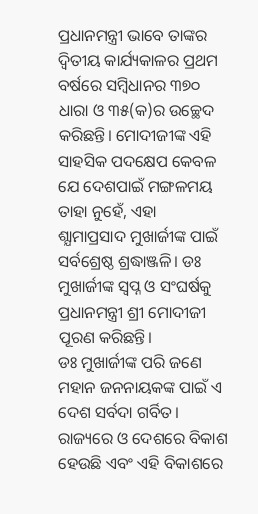ପ୍ରଧାନମନ୍ତ୍ରୀ ଭାବେ ତାଙ୍କର ଦ୍ୱିତୀୟ କାର୍ଯ୍ୟକାଳର ପ୍ରଥମ ବର୍ଷରେ ସମ୍ବିଧାନର ୩୭୦ ଧାରା ଓ ୩୫(କ)ର ଉଚ୍ଛେଦ କରିଛନ୍ତି। ମୋଦୀଜୀଙ୍କ ଏହି ସାହସିକ ପଦକ୍ଷେପ କେବଳ ଯେ ଦେଶପାଇଁ ମଙ୍ଗଳମୟ ତାହା ନୁହେଁ, ଏହା ଶ୍ଯାମାପ୍ରସାଦ ମୁଖାର୍ଜୀଙ୍କ ପାଇଁ ସର୍ବଶ୍ରେଷ୍ଠ ଶ୍ରଦ୍ଧାଞ୍ଜଳି। ଡଃ ମୁଖାର୍ଜୀଙ୍କ ସ୍ଵପ୍ନ ଓ ସଂଘର୍ଷକୁ ପ୍ରଧାନମନ୍ତ୍ରୀ ଶ୍ରୀ ମୋଦୀଜୀ ପୂରଣ କରିଛନ୍ତି।
ଡଃ ମୁଖାର୍ଜୀଙ୍କ ପରି ଜଣେ ମହାନ ଜନନାୟକଙ୍କ ପାଇଁ ଏ ଦେଶ ସର୍ବଦା ଗର୍ବିତ। ରାଜ୍ୟରେ ଓ ଦେଶରେ ବିକାଶ ହେଉଛି ଏବଂ ଏହି ବିକାଶରେ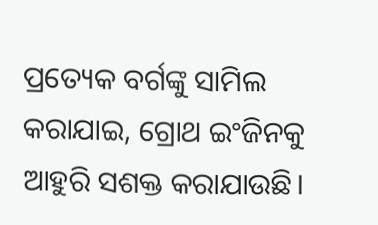ପ୍ରତ୍ୟେକ ବର୍ଗଙ୍କୁ ସାମିଲ କରାଯାଇ, ଗ୍ରୋଥ ଇଂଜିନକୁ ଆହୁରି ସଶକ୍ତ କରାଯାଉଛି।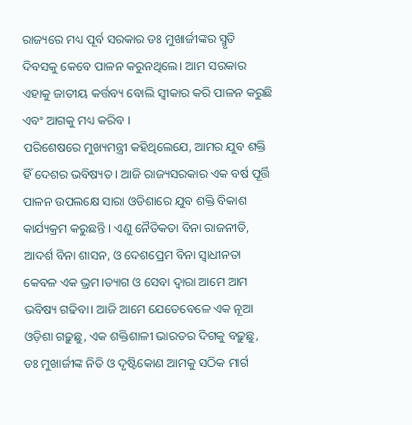ରାଜ୍ୟରେ ମଧ୍ୟ ପୂର୍ବ ସରକାର ଡଃ ମୁଖାର୍ଜୀଙ୍କର ସ୍ମୃତି ଦିବସକୁ କେବେ ପାଳନ କରୁନଥିଲେ। ଆମ ସରକାର ଏହାକୁ ଜାତୀୟ କର୍ତ୍ତବ୍ୟ ବୋଲି ସ୍ୱୀକାର କରି ପାଳନ କରୁଛି ଏବଂ ଆଗକୁ ମଧ୍ୟ କରିବ ।
ପରିଶେଷରେ ମୁଖ୍ୟମନ୍ତ୍ରୀ କହିଥିଲେଯେ, ଆମର ଯୁବ ଶକ୍ତି ହିଁ ଦେଶର ଭବିଷ୍ୟତ । ଆଜି ରାଜ୍ୟସରକାର ଏକ ବର୍ଷ ପୂର୍ତ୍ତି ପାଳନ ଉପଲକ୍ଷେ ସାରା ଓଡିଶାରେ ଯୁବ ଶକ୍ତି ବିକାଶ କାର୍ଯ୍ୟକ୍ରମ କରୁଛନ୍ତି । ଏଣୁ ନୈତିକତା ବିନା ରାଜନୀତି, ଆଦର୍ଶ ବିନା ଶାସନ, ଓ ଦେଶପ୍ରେମ ବିନା ସ୍ୱାଧୀନତା କେବଳ ଏକ ଭ୍ରମ।ତ୍ୟାଗ ଓ ସେବା ଦ୍ୱାରା ଆମେ ଆମ ଭବିଷ୍ୟ ଗଢିବା। ଆଜି ଆମେ ଯେତେବେଳେ ଏକ ନୂଆ ଓଡ଼ିଶା ଗଢ଼ୁଛୁ, ଏକ ଶକ୍ତିଶାଳୀ ଭାରତର ଦିଗକୁ ବଢ଼ୁଛୁ, ଡଃ ମୁଖାର୍ଜୀଙ୍କ ନିତି ଓ ଦୃଷ୍ଟିକୋଣ ଆମକୁ ସଠିକ ମାର୍ଗ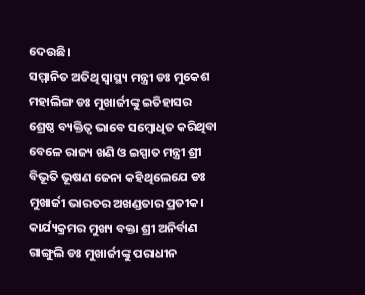ଦେଉଛି।
ସମ୍ମାନିତ ଅତିଥି ସ୍ୱାସ୍ଥ୍ୟ ମନ୍ତ୍ରୀ ଡଃ ମୁକେଶ ମହାଲିଙ୍ଗ ଡଃ ମୁଖାର୍ଜୀଙ୍କୁ ଇତିହାସର ଶ୍ରେଷ୍ଠ ବ୍ୟକ୍ତିତ୍ୱ ଭାବେ ସମ୍ବୋଧିତ କରିଥିବା ବେଳେ ରାଜ୍ୟ ଖଣି ଓ ଇସ୍ପାତ ମନ୍ତ୍ରୀ ଶ୍ରୀ ବିଭୂତି ଭୂଷଣ ଜେନା କହିଥିଲେଯେ ଡଃ ମୁଖାର୍ଜୀ ଭାରତର ଅଖଣ୍ଡତାର ପ୍ରତୀକ।
କାର୍ଯ୍ୟକ୍ରମର ମୁଖ୍ୟ ବକ୍ତା ଶ୍ରୀ ଅନିର୍ବାଣ ଗାଙ୍ଗୁଲି ଡଃ ମୁଖାର୍ଜୀଙ୍କୁ ପରାଧୀନ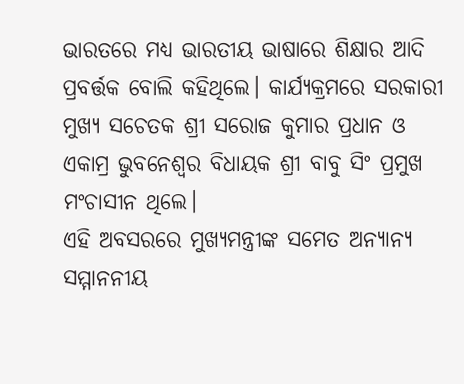ଭାରତରେ ମଧ୍ଯ ଭାରତୀୟ ଭାଷାରେ ଶିକ୍ଷାର ଆଦି ପ୍ରବର୍ତ୍ତକ ବୋଲି କହିଥିଲେ। କାର୍ଯ୍ୟକ୍ରମରେ ସରକାରୀ ମୁଖ୍ୟ ସଚେତକ ଶ୍ରୀ ସରୋଜ କୁମାର ପ୍ରଧାନ ଓ ଏକାମ୍ର ଭୁବନେଶ୍ୱର ବିଧାୟକ ଶ୍ରୀ ବାବୁ ସିଂ ପ୍ରମୁଖ ମଂଚାସୀନ ଥିଲେ।
ଏହି ଅବସରରେ ମୁଖ୍ୟମନ୍ତ୍ରୀଙ୍କ ସମେତ ଅନ୍ୟାନ୍ୟ ସମ୍ମାନନୀୟ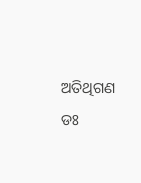ଅତିଥିଗଣ ଡଃ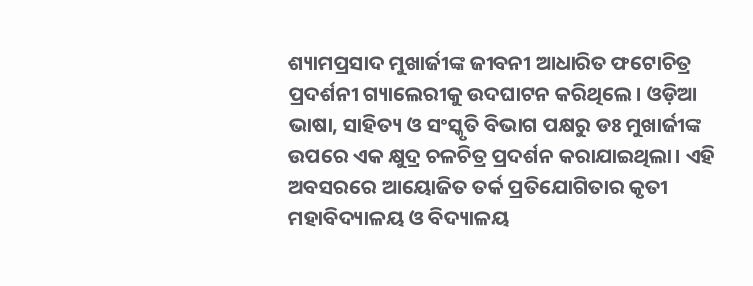ଶ୍ୟାମପ୍ରସାଦ ମୁଖାର୍ଜୀଙ୍କ ଜୀବନୀ ଆଧାରିତ ଫଟୋଚିତ୍ର ପ୍ରଦର୍ଶନୀ ଗ୍ୟାଲେରୀକୁ ଉଦଘାଟନ କରିଥିଲେ। ଓଡ଼ିଆ ଭାଷା, ସାହିତ୍ୟ ଓ ସଂସ୍କୃତି ବିଭାଗ ପକ୍ଷରୁ ଡଃ ମୁଖାର୍ଜୀଙ୍କ ଉପରେ ଏକ କ୍ଷୁଦ୍ର ଚଳଚିତ୍ର ପ୍ରଦର୍ଶନ କରାଯାଇଥିଲା। ଏହି ଅବସରରେ ଆୟୋଜିତ ତର୍କ ପ୍ରତିଯୋଗିତାର କୃତୀ ମହାବିଦ୍ୟାଳୟ ଓ ବିଦ୍ୟାଳୟ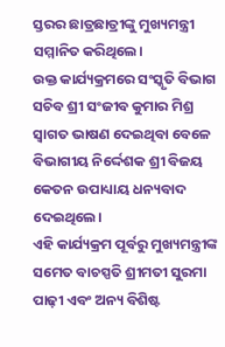ସ୍ତରର ଛାତ୍ରଛାତ୍ରୀଙ୍କୁ ମୁଖ୍ୟମନ୍ତ୍ରୀ ସମ୍ମାନିତ କରିଥିଲେ।
ଉକ୍ତ କାର୍ଯ୍ୟକ୍ରମରେ ସଂସ୍କୃତି ବିଭାଗ ସଚିବ ଶ୍ରୀ ସଂଜୀବ କୁମାର ମିଶ୍ର ସ୍ୱାଗତ ଭାଷଣ ଦେଇଥିବା ବେଳେ ବିଭାଗୀୟ ନିର୍ଦ୍ଦେଶକ ଶ୍ରୀ ବିଜୟ କେତନ ଉପାଧ୍ୟାୟ ଧନ୍ୟବାଦ ଦେଇଥିଲେ।
ଏହି କାର୍ଯ୍ୟକ୍ରମ ପୂର୍ବରୁ ମୁଖ୍ୟମନ୍ତ୍ରୀଙ୍କ ସମେତ ବାଚସ୍ପତି ଶ୍ରୀମତୀ ସୁରମା ପାଢ଼ୀ ଏବଂ ଅନ୍ୟ ବିଶିଷ୍ଟ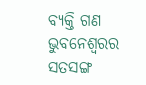ବ୍ୟକ୍ତି ଗଣ ଭୁବନେଶ୍ୱରର ସତସଙ୍ଗ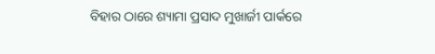ବିହାର ଠାରେ ଶ୍ୟାମା ପ୍ରସାଦ ମୁଖାର୍ଜୀ ପାର୍କରେ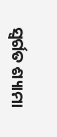ସ୍ବର୍ଗତ ଶ୍ୟାମା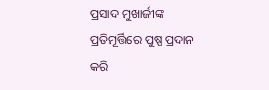ପ୍ରସାଦ ମୁଖାର୍ଜୀଙ୍କ ପ୍ରତିମୂର୍ତ୍ତିରେ ପୁଷ୍ପ ପ୍ରଦାନ କରି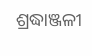ଶ୍ରଦ୍ଧାଞ୍ଜଳୀ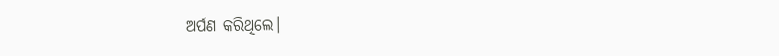ଅର୍ପଣ କରିଥିଲେ।